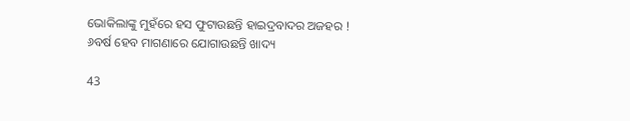ଭୋକିଲାଙ୍କୁ ମୁହଁରେ ହସ ଫୁଟାଉଛନ୍ତି ହାଇଦ୍ରବାଦର ଅଜହର ! ୬ବର୍ଷ ହେବ ମାଗଣାରେ ଯୋଗାଉଛନ୍ତି ଖାଦ୍ୟ

43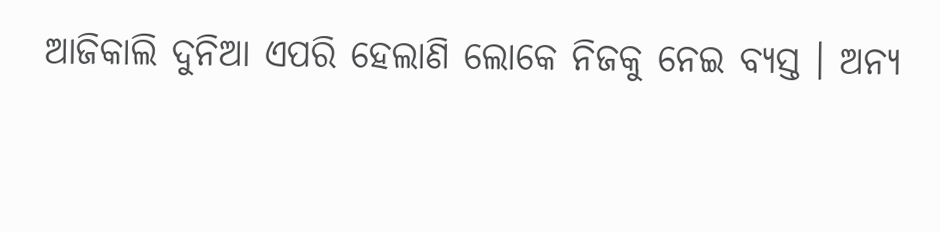ଆଜିକାଲି ଦୁନିଆ ଏପରି ହେଲାଣି ଲୋକେ ନିଜକୁ ନେଇ ବ୍ୟସ୍ତ । ଅନ୍ୟ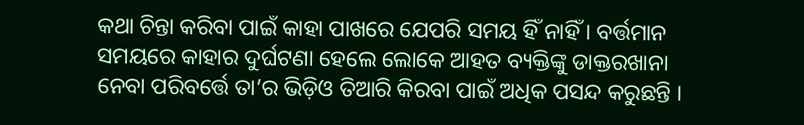କଥା ଚିନ୍ତା କରିବା ପାଇଁ କାହା ପାଖରେ ଯେପରି ସମୟ ହିଁ ନାହିଁ । ବର୍ତ୍ତମାନ ସମୟରେ କାହାର ଦୁର୍ଘଟଣା ହେଲେ ଲୋକେ ଆହତ ବ୍ୟକ୍ତିଙ୍କୁ ଡାକ୍ତରଖାନା ନେବା ପରିବର୍ତ୍ତେ ତା’ର ଭିଡ଼ିଓ ତିଆରି କିରବା ପାଇଁ ଅଧିକ ପସନ୍ଦ କରୁଛନ୍ତି ।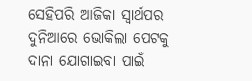ସେହିପରି ଆଜିକା ସ୍ୱାର୍ଥପର ଦୁନିଆରେ ଭୋକିଲା ପେଟକୁ ଦାନା ଯୋଗାଇବା ପାଇଁ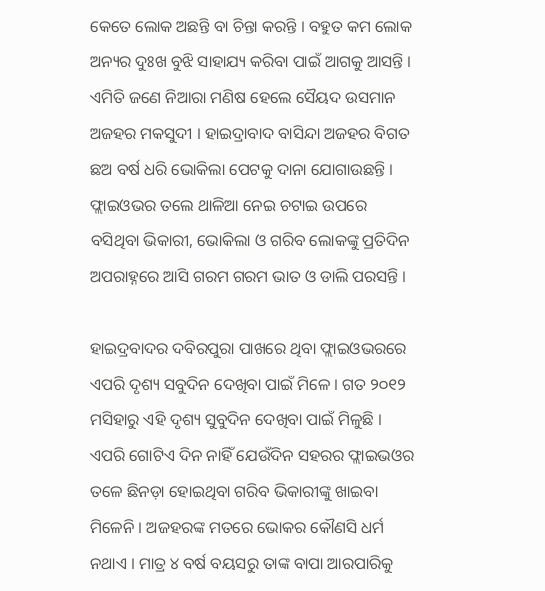କେତେ ଲୋକ ଅଛନ୍ତି ବା ଚିନ୍ତା କରନ୍ତି । ବହୁତ କମ ଲୋକ ଅନ୍ୟର ଦୁଃଖ ବୁଝି ସାହାଯ୍ୟ କରିବା ପାଇଁ ଆଗକୁ ଆସନ୍ତି । ଏମିତି ଜଣେ ନିଆରା ମଣିଷ ହେଲେ ସୈୟଦ ଉସମାନ ଅଜହର ମକସୁଦୀ । ହାଇଦ୍ରାବାଦ ବାସିନ୍ଦା ଅଜହର ବିଗତ ଛଅ ବର୍ଷ ଧରି ଭୋକିଲା ପେଟକୁ ଦାନା ଯୋଗାଉଛନ୍ତି । ଫ୍ଲାଇଓଭର ତଲେ ଥାଳିଆ ନେଇ ଚଟାଇ ଉପରେ ବସିଥିବା ଭିକାରୀ, ଭୋକିଲା ଓ ଗରିବ ଲୋକଙ୍କୁ ପ୍ରତିଦିନ ଅପରାହ୍ନରେ ଆସି ଗରମ ଗରମ ଭାତ ଓ ଡାଲି ପରସନ୍ତି ।

ହାଇଦ୍ରବାଦର ଦବିରପୁରା ପାଖରେ ଥିବା ଫ୍ଲାଇଓଭରରେ ଏପରି ଦୃଶ୍ୟ ସବୁଦିନ ଦେଖିବା ପାଇଁ ମିଳେ । ଗତ ୨୦୧୨ ମସିହାରୁ ଏହି ଦୃଶ୍ୟ ସୁବୁଦିନ ଦେଖିବା ପାଇଁ ମିଳୁଛି । ଏପରି ଗୋଟିଏ ଦିନ ନାହିଁ ଯେଉଁଦିନ ସହରର ଫ୍ଲାଇଭଓର ତଳେ ଛିନଡ଼ା ହୋଇଥିବା ଗରିବ ଭିକାରୀଙ୍କୁ ଖାଇବା ମିଳେନି । ଅଜହରଙ୍କ ମତରେ ଭୋକର କୌଣସି ଧର୍ମ ନଥାଏ । ମାତ୍ର ୪ ବର୍ଷ ବୟସରୁ ତାଙ୍କ ବାପା ଆରପାରିକୁ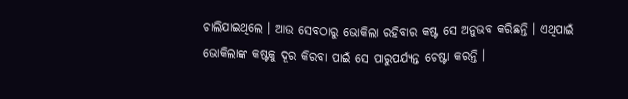ଚାଲିଯାଇଥିଲେ । ଆଉ ସେବଠାରୁ ଭୋକିଲା ରହିବାର କଷ୍ଟ ସେ ଅନୁଭବ କରିଛନ୍ତି । ଏଥିପାଇଁ ଭୋକିଲାଙ୍କ କଷ୍ଟକୁ ଦୂର କିରବା ପାଇଁ ସେ ପାରୁପର୍ଯ୍ୟନ୍ତ ଚେଷ୍ଟା କରନ୍ତି ।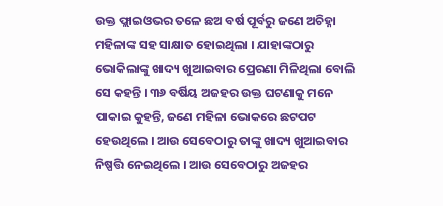ଉକ୍ତ ଫ୍ଲାଇଓଭର ତଳେ ଛଅ ବର୍ଷ ପୂର୍ବରୁ ଜଣେ ଅଚିହ୍ନା ମହିଳାଙ୍କ ସହ ସାକ୍ଷାତ ହୋଇଥିଲା । ଯାହାଙ୍କଠାରୁ ଭୋକିଲାଙ୍କୁ ଖାଦ୍ୟ ଖୁଆଇବାର ପ୍ରେରଣା ମିଳିଥିଲା ବୋଲି ସେ କହନ୍ତି । ୩୬ ବର୍ଷିୟ ଅଜହର ଉକ୍ତ ଘଟଣାକୁ ମନେ ପାକାଇ କୁହନ୍ତି, ଜଣେ ମହିଳା ଭୋକରେ ଛଟପଟ ହେଉଥିଲେ । ଆଉ ସେବେଠାରୁ ତାଙ୍କୁ ଖାଦ୍ୟ ଖୁଆଇବାର ନିଷ୍ପତ୍ତି ନେଇଥିଲେ । ଆଉ ସେବେଠାରୁ ଅଜହର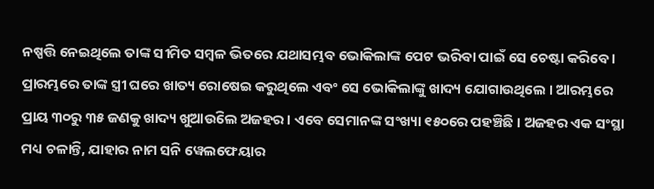ନଷ୍ପତ୍ତି ନେଇଥିଲେ ତାଙ୍କ ସୀମିତ ସମ୍ବଳ ଭିତରେ ଯଥାସମ୍ଭବ ଭୋକିଲାଙ୍କ ପେଟ ଭରିବା ପାଇଁ ସେ ଚେଷ୍ଟା କରିବେ । ପ୍ରାରମ୍ଭରେ ତାଙ୍କ ସ୍ତ୍ରୀ ଘରେ ଖାତ୍ୟ ରୋଷେଇ କରୁଥିଲେ ଏବଂ ସେ ଭୋକିଲାଙ୍କୁ ଖାଦ୍ୟ ଯୋଗାଉଥିଲେ । ଆରମ୍ଭରେ ପ୍ରାୟ ୩୦ରୁ ୩୫ ଜଣକୁ ଖାଦ୍ୟ ଖୁଆଉିଲେ ଅଜହର । ଏବେ ସେମାନଙ୍କ ସଂଖ୍ୟା ୧୫୦ରେ ପହଞ୍ଚିଛି । ଅଜହର ଏକ ସଂସ୍ଥା ମଧ୍ୟ ଚଳାନ୍ତି, ଯାହାର ନାମ ସନି ୱେଲଫେୟାର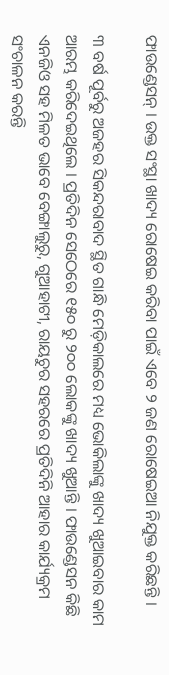ଫାଉଣ୍ଡେସନ୍ । ଉକ୍ତ ସଂସ୍ଥା ଖାଦ୍ୟ ରୋଷେଇ କରିବା ପାଇଁ ଏବେ ୨ ଜଣ ରୋଷେଇଆ ନିଯୁକ୍ତ କରିଛନ୍ତି ।

୩ ବର୍ଷ ପୂର୍ବରୁ ଅଜହର ସିକନ୍ଦରାବାଦ ସ୍ଥିତ ଗାନ୍ଧି ମେଡ଼ିକାଲରେ ମଧ୍ୟ ଭୋକିଲାଙ୍କୁ ଖାଦ୍ୟ ଖୁଆଇବାର କାମ ଆରମ୍ଭ କରିଦେଇଥିଲେ । ପ୍ରତିଦିନ ସେଠେରେ ୧୫୦ ରୁ ୨୦୦ ଲୋକଙ୍କୁ ଖାଦ୍ୟ ଖୁଆନ୍ତି । ଫାଉଣ୍ଡେସନ କିଛି ଏନଜିଓ ସହ ମିଳତ ଭାବେ ବେଙ୍ଗାଲୁରୁ, ଗୁଆହାଟୀ, ରାୟଚୁର ସହରରେ ପ୍ରତିଦିନି ଆହାର କାର୍ଯ୍ୟକ୍ରମ ସଂଚାଳନ କରନ୍ତି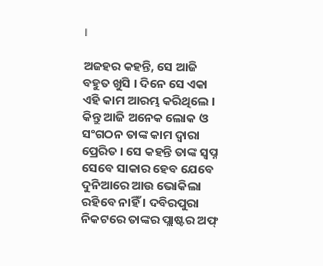।

ଅଜହର କହନ୍ତି, ସେ ଆଜି ବହୁତ ଖୁସି । ଦିନେ ସେ ଏକା ଏହି କାମ ଆରମ୍ଭ କରିଥିଲେ । କିନ୍ତୁ ଆଜି ଅନେକ ଲୋକ ଓ ସଂଗଠନ ତାଙ୍କ କାମ ଦ୍ୱାରା ପ୍ରେରିତ । ସେ କହନ୍ତି ତାଙ୍କ ସ୍ୱପ୍ନ ସେବେ ସାକାର ହେବ ଯେବେ ଦୁନିଆରେ ଆଉ ଭୋକିଲା ରହିବେ ନାହିଁ । ଦବିରପୁରା ନିକଟରେ ତାଙ୍କର ପ୍ଲାଷ୍ଟର ଅଫ୍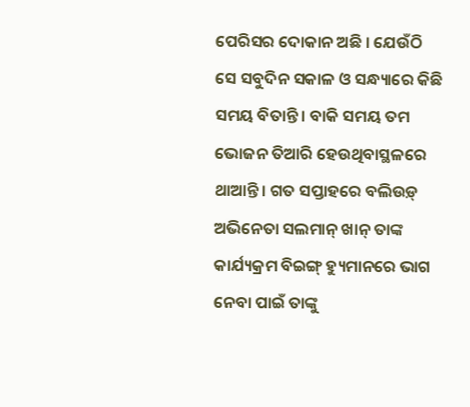ପେରିସର ଦୋକାନ ଅଛି । ଯେଉଁଠି ସେ ସବୁଦିନ ସକାଳ ଓ ସନ୍ଧ୍ୟାରେ କିଛି ସମୟ ବିତାନ୍ତି । ବାକି ସମୟ ତମ ଭୋଜନ ତିଆରି ହେଉଥିବାସ୍ଥଳରେ ଥାଆନ୍ତି । ଗତ ସପ୍ତାହରେ ବଲିଉଡ଼୍ ଅଭିନେତା ସଲମାନ୍ ଖାନ୍ ତାଙ୍କ କାର୍ଯ୍ୟକ୍ରମ ବିଇଙ୍ଗ୍ ହ୍ୟୁମାନରେ ଭାଗ ନେବା ପାଇଁ ତାଙ୍କୁ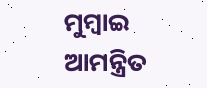ମୁମ୍ବାଇ ଆମନ୍ତ୍ରିତ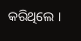କରିଥିଲେ ।